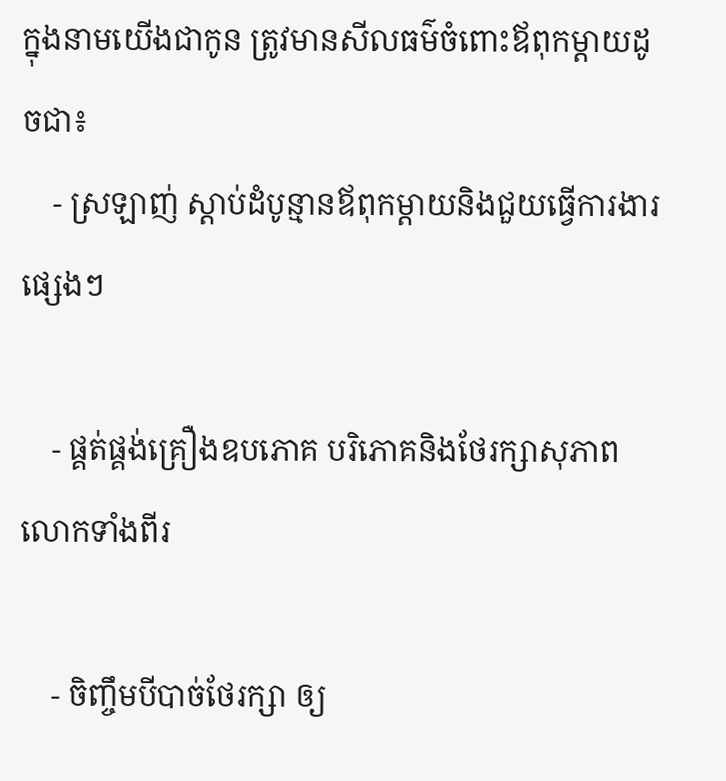ក្នុងនាមយើងជាកូន ត្រូវមានសីលធម៌ចំពោះឪពុកម្តាយដូចជា៖
    - ស្រឡាញ់ ស្តាប់ដំបូន្មានឪពុកម្តាយនិងជួយធ្វើការងារផ្សេងៗ

    - ផ្គត់ផ្គង់គ្រឿងឧបភោគ បរិភោគនិងថែរក្សាសុភាពលោកទាំងពីរ

    - ចិញ្ចឹមបីបាច់ថែរក្សា ឲ្យ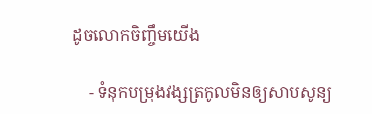ដូចលោកចិញ្ចឹមយើង

    - ទំនុកបម្រុងវង្សត្រកូលមិនឲ្យសាបសូន្យ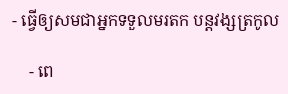- ធ្វើឲ្យសមជាអ្នកទទួលមរតក បន្តវង្សត្រកូល

    - ពេ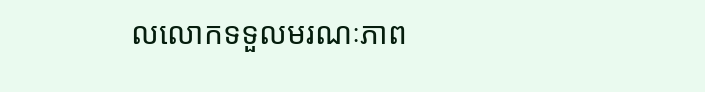លលោកទទួលមរណៈភាព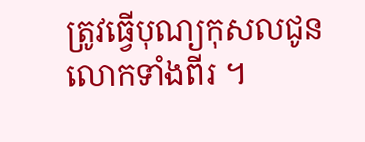ត្រូវធ្វើបុណ្យកុសលជូនលោកទាំងពីរ ។